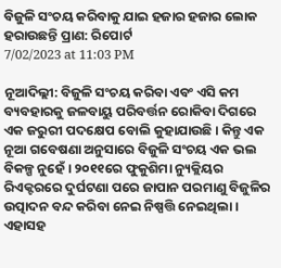ବିଜୁଳି ସଂଚୟ କରିବାକୁ ଯାଇ ହଜାର ହଜାର ଲୋକ ହରାଉଛନ୍ତି ପ୍ରାଣ: ରିପୋର୍ଟ
7/02/2023 at 11:03 PM

ନୂଆଦିଲ୍ଲୀ: ବିଜୁଳି ସଂଚୟ କରିବା ଏବଂ ଏସି କମ ବ୍ୟବହାରକୁ ଜଳବାୟୁ ପରିବର୍ତ୍ତନ ରୋକିବା ଦିଗରେ ଏକ ଜରୁରୀ ପଦକ୍ଷେପ ବୋଲି କୁହାଯାଉଛି । କିନ୍ତୁ ଏକ ନୂଆ ଗବେଷଣା ଅନୁସାରେ ବିଜୁଳି ସଂଚୟ ଏକ ଭଲ ବିକଳ୍ପ ନୁହେଁ । ୨୦୧୧ରେ ଫୁକୁଶିମା ନ୍ୟୁକ୍ଲିୟର ରିଏକ୍ଟରରେ ଦୁର୍ଘଟଣା ପରେ ଜାପାନ ପରମାଣୁ ବିଜୁଳିର ଉତ୍ପାଦନ ବନ୍ଦ କରିବା ନେଇ ନିଷ୍ପତ୍ତି ନେଇଥିଲା । ଏହାସହ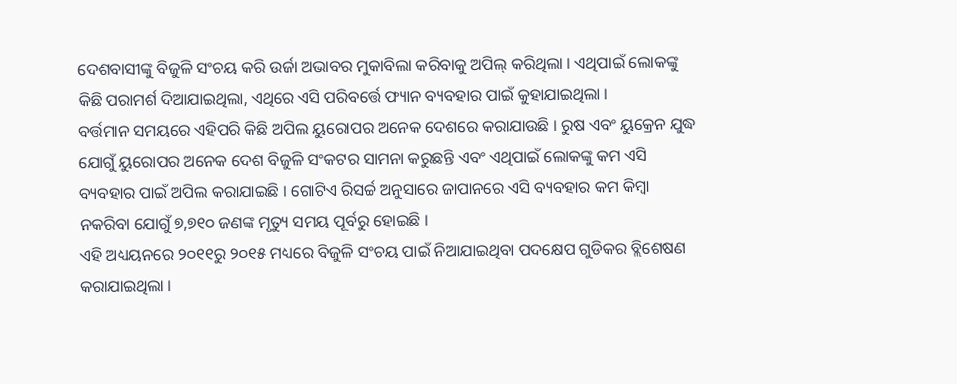ଦେଶବାସୀଙ୍କୁ ବିଜୁଳି ସଂଚୟ କରି ଉର୍ଜା ଅଭାବର ମୁକାବିଲା କରିବାକୁ ଅପିଲ୍ କରିଥିଲା । ଏଥିପାଇଁ ଲୋକଙ୍କୁ କିଛି ପରାମର୍ଶ ଦିଆଯାଇଥିଲା, ଏଥିରେ ଏସି ପରିବର୍ତ୍ତେ ଫ୍ୟାନ ବ୍ୟବହାର ପାଇଁ କୁହାଯାଇଥିଲା ।
ବର୍ତ୍ତମାନ ସମୟରେ ଏହିପରି କିଛି ଅପିଲ ୟୁରୋପର ଅନେକ ଦେଶରେ କରାଯାଉଛି । ରୁଷ ଏବଂ ୟୁକ୍ରେନ ଯୁଦ୍ଧ ଯୋଗୁଁ ୟୁରୋପର ଅନେକ ଦେଶ ବିଜୁଳି ସଂକଟର ସାମନା କରୁଛନ୍ତି ଏବଂ ଏଥିପାଇଁ ଲୋକଙ୍କୁ କମ ଏସି ବ୍ୟବହାର ପାଇଁ ଅପିଲ କରାଯାଇଛି । ଗୋଟିଏ ରିସର୍ଚ୍ଚ ଅନୁସାରେ ଜାପାନରେ ଏସି ବ୍ୟବହାର କମ କିମ୍ୱା ନକରିବା ଯୋଗୁଁ ୭,୭୧୦ ଜଣଙ୍କ ମୃତ୍ୟୁ ସମୟ ପୂର୍ବରୁ ହୋଇଛି ।
ଏହି ଅଧ୍ୟୟନରେ ୨୦୧୧ରୁ ୨୦୧୫ ମଧ୍ୟରେ ବିଜୁଳି ସଂଚୟ ପାଇଁ ନିଆଯାଇଥିବା ପଦକ୍ଷେପ ଗୁଡିକର ବ୍ଲିଶେଷଣ କରାଯାଇଥିଲା ।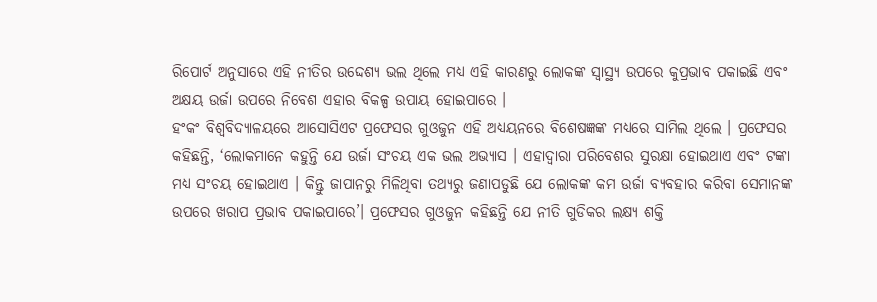ରିପୋର୍ଟ ଅନୁସାରେ ଏହି ନୀତିର ଉଦ୍ଦେଶ୍ୟ ଭଲ ଥିଲେ ମଧ୍ୟ ଏହି କାରଣରୁ ଲୋକଙ୍କ ସ୍ୱାସ୍ଥ୍ୟ ଉପରେ କୁପ୍ରଭାବ ପକାଇଛି ଏବଂ ଅକ୍ଷୟ ଉର୍ଜା ଉପରେ ନିବେଶ ଏହାର ବିକଳ୍ପ ଉପାୟ ହୋଇପାରେ ।
ହଂକଂ ବିଶ୍ୱବିଦ୍ୟାଳୟରେ ଆସୋସିଏଟ ପ୍ରଫେସର ଗୁଓଜୁନ ଏହି ଅଧ୍ୟୟନରେ ବିଶେଷଜ୍ଞଙ୍କ ମଧ୍ୟରେ ସାମିଲ ଥିଲେ । ପ୍ରଫେସର କହିଛନ୍ତି, ‘ଲୋକମାନେ କହୁନ୍ତି ଯେ ଉର୍ଜା ସଂଚୟ ଏକ ଭଲ ଅଭ୍ୟାସ । ଏହାଦ୍ୱାରା ପରିବେଶର ସୁରକ୍ଷା ହୋଇଥାଏ ଏବଂ ଟଙ୍କା ମଧ୍ୟ ସଂଚୟ ହୋଇଥାଏ । କିନ୍ତୁ ଜାପାନରୁ ମିଳିଥିବା ତଥ୍ୟରୁ ଜଣାପଡୁଛି ଯେ ଲୋକଙ୍କ କମ ଉର୍ଜା ବ୍ୟବହାର କରିବା ସେମାନଙ୍କ ଉପରେ ଖରାପ ପ୍ରଭାବ ପକାଇପାରେ’। ପ୍ରଫେସର ଗୁଓଜୁନ କହିଛନ୍ତି ଯେ ନୀତି ଗୁଡିକର ଲକ୍ଷ୍ୟ ଶକ୍ତି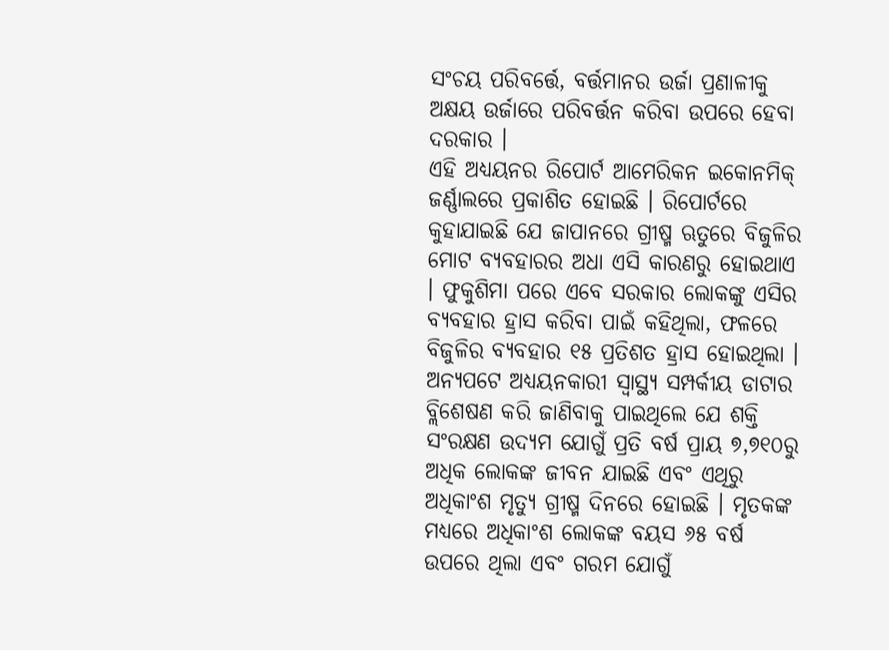ସଂଚୟ ପରିବର୍ତ୍ତେ, ବର୍ତ୍ତମାନର ଉର୍ଜା ପ୍ରଣାଳୀକୁ ଅକ୍ଷୟ ଉର୍ଜାରେ ପରିବର୍ତ୍ତନ କରିବା ଉପରେ ହେବା ଦରକାର ।
ଏହି ଅଧ୍ୟୟନର ରିପୋର୍ଟ ଆମେରିକନ ଇକୋନମିକ୍ ଜର୍ଣ୍ଣାଲରେ ପ୍ରକାଶିତ ହୋଇଛି । ରିପୋର୍ଟରେ କୁହାଯାଇଛି ଯେ ଜାପାନରେ ଗ୍ରୀଷ୍ମ ଋତୁରେ ବିଜୁଳିର ମୋଟ ବ୍ୟବହାରର ଅଧା ଏସି କାରଣରୁ ହୋଇଥାଏ । ଫୁକୁଶିମା ପରେ ଏବେ ସରକାର ଲୋକଙ୍କୁ ଏସିର ବ୍ୟବହାର ହ୍ରାସ କରିବା ପାଇଁ କହିଥିଲା, ଫଳରେ ବିଜୁଳିର ବ୍ୟବହାର ୧୫ ପ୍ରତିଶତ ହ୍ରାସ ହୋଇଥିଲା ।
ଅନ୍ୟପଟେ ଅଧ୍ୟୟନକାରୀ ସ୍ୱାସ୍ଥ୍ୟ ସମ୍ପର୍କୀୟ ଡାଟାର ବ୍ଲିଶେଷଣ କରି ଜାଣିବାକୁ ପାଇଥିଲେ ଯେ ଶକ୍ତି ସଂରକ୍ଷଣ ଉଦ୍ୟମ ଯୋଗୁଁ ପ୍ରତି ବର୍ଷ ପ୍ରାୟ ୭,୭୧୦ରୁ ଅଧିକ ଲୋକଙ୍କ ଜୀବନ ଯାଇଛି ଏବଂ ଏଥିରୁ ଅଧିକାଂଶ ମୃତ୍ୟୁ ଗ୍ରୀଷ୍ମ ଦିନରେ ହୋଇଛି । ମୃତକଙ୍କ ମଧ୍ୟରେ ଅଧିକାଂଶ ଲୋକଙ୍କ ବୟସ ୬୫ ବର୍ଷ ଉପରେ ଥିଲା ଏବଂ ଗରମ ଯୋଗୁଁ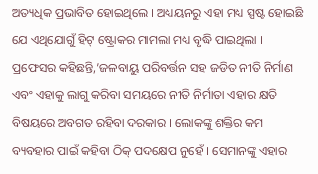ଅତ୍ୟଧିକ ପ୍ରଭାବିତ ହୋଇଥିଲେ । ଅଧ୍ୟୟନରୁ ଏହା ମଧ୍ୟ ସ୍ପଷ୍ଟ ହୋଇଛି ଯେ ଏଥିଯୋଗୁଁ ହିଟ୍ ଷ୍ଟ୍ରୋକର ମାମଲା ମଧ୍ୟ ବୃଦ୍ଧି ପାଇଥିଲା ।
ପ୍ରଫେସର କହିଛନ୍ତି,’ଜଳବାୟୁ ପରିବର୍ତ୍ତନ ସହ ଜଡିତ ନୀତି ନିର୍ମାଣ ଏବଂ ଏହାକୁ ଲାଗୁ କରିବା ସମୟରେ ନୀତି ନିର୍ମାତା ଏହାର କ୍ଷତି ବିଷୟରେ ଅବଗତ ରହିବା ଦରକାର । ଲୋକଙ୍କୁ ଶକ୍ତିର କମ ବ୍ୟବହାର ପାଇଁ କହିବା ଠିକ୍ ପଦକ୍ଷେପ ନୁହେଁ । ସେମାନଙ୍କୁ ଏହାର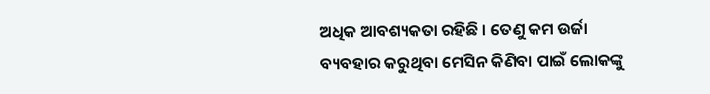ଅଧିକ ଆବଶ୍ୟକତା ରହିଛି । ତେଣୁ କମ ଉର୍ଜା ବ୍ୟବହାର କରୁଥିବା ମେସିନ କିଣିବା ପାଇଁ ଲୋକଙ୍କୁ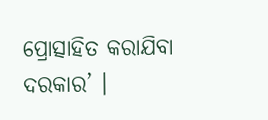ପ୍ରୋତ୍ସାହିତ କରାଯିବା ଦରକାର’ ।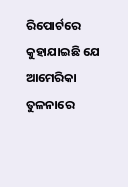ରିପୋର୍ଟରେ କୁହାଯାଇଛି ଯେ ଆମେରିକା ତୁଳନାରେ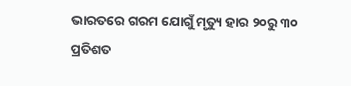ଭାରତରେ ଗରମ ଯୋଗୁଁ ମୃତ୍ୟୁ ହାର ୨୦ରୁ ୩୦ ପ୍ରତିଶତ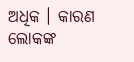ଅଧିକ । କାରଣ ଲୋକଙ୍କ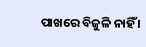ପାଖରେ ବିଜୁଳି ନାହିଁ ।